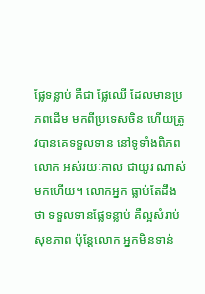ផ្លែទន្លាប់ គឺជា ផ្លែឈើ ដែលមានប្រភពដើម មកពីប្រទេសចិន ហើយត្រូវបានគេទទួលទាន នៅទូទាំងពិភពលោក អស់រយៈកាល ជាយូរ ណាស់ មកហើយ។ លោកអ្នក ធ្លាប់តែដឹងថា ទទួលទានផ្លែទន្លាប់ គឺល្អសំរាប់សុខភាព ប៉ុន្តែលោក អ្នកមិនទាន់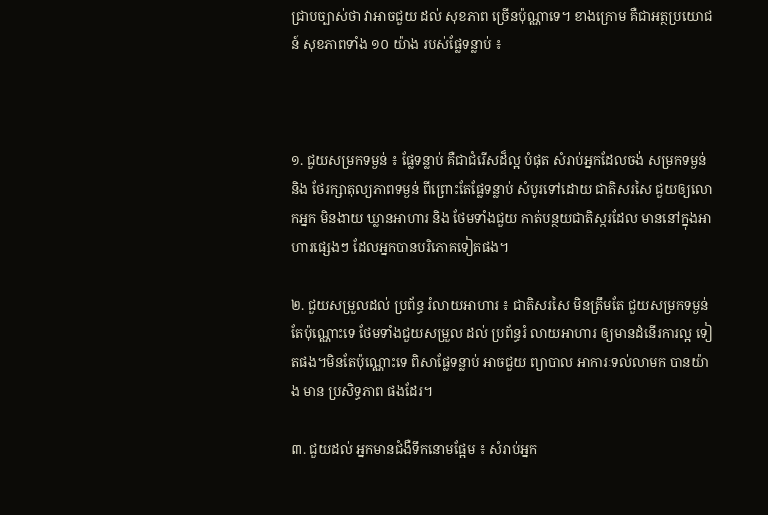ជ្រាបច្បាស់ថា វាអាចជួយ ដល់ សុខភាព ច្រើនប៉ុណ្ណាទេ។ ខាងក្រោម គឺជាអត្ថប្រយោជន៍ សុខភាពទាំង ១០ យ៉ាង របស់ផ្លែទន្លាប់ ៖



១. ជួយសម្រកទម្ងន់ ៖ ផ្លែទន្លាប់ គឺជាជំរើសដ៏ល្អ បំផុត សំរាប់អ្នកដែលចង់ សម្រកទម្ងន់ និង ថែរក្សាតុល្យភាពទម្ងន់ ពីព្រោះតែផ្លែទន្លាប់ សំបូរទៅដោយ ជាតិសរសៃ ជួយឲ្យលោកអ្នក មិនងាយ ឃ្លានអាហារ និង ថែមទាំងជួយ កាត់បន្ថយជាតិស្ករដែល មាននៅក្នុងអាហារផ្សេងៗ ដែលអ្នកបានបរិភោគទៀតផង។

២. ជួយសម្រួលដល់ ប្រព័ន្ធ រំលាយអាហារ ៖ ជាតិសរសៃ មិនត្រឹមតែ ជួយសម្រកទម្ងន់ តែប៉ុណ្ណោះទេ ថែមទាំងជួយសម្រួល ដល់ ប្រព័ន្ធរំ លាយអាហារ ឲ្យមានដំនើរការល្អ ទៀតផង។មិនតែប៉ុណ្ណោះទេ ពិសាផ្លែទន្លាប់ អាចជួយ ព្យាបាល អាការៈទល់លាមក បានយ៉ាង មាន ប្រសិទ្ធភាព ផងដែរ។

៣. ជួយដល់ អ្នកមានជំងឺទឹកនោមផ្អែម ៖ សំរាប់អ្នក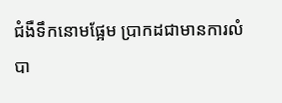ជំងឺទឹកនោមផ្អែម ប្រាកដជាមានការលំបា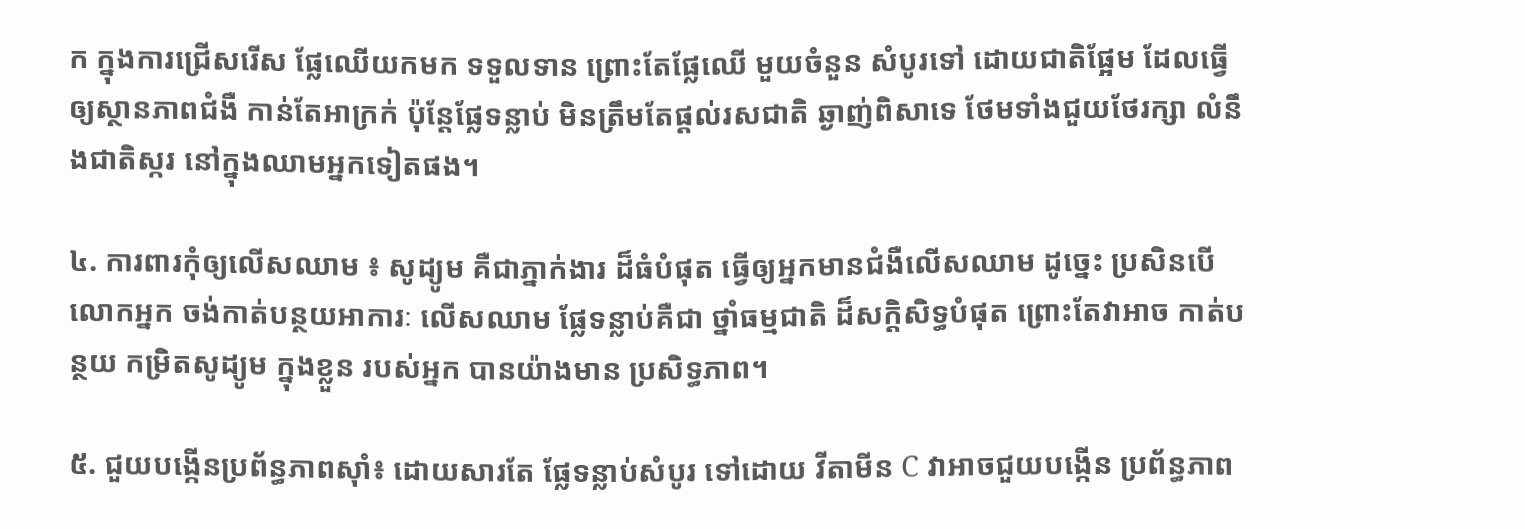ក ក្នុងការជ្រើសរើស ផ្លែឈើយកមក ទទួលទាន ព្រោះតែផ្លែឈើ មួយចំនួន សំបូរទៅ ដោយជាតិផ្អែម ដែលធ្វើឲ្យស្ថានភាពជំងឺ កាន់តែអាក្រក់ ប៉ុន្តែផ្លែទន្លាប់ មិនត្រឹមតែផ្តល់រសជាតិ ឆ្ងាញ់ពិសាទេ ថែមទាំងជួយថែរក្សា លំនឹងជាតិស្ករ នៅក្នុងឈាមអ្នកទៀតផង។

៤. ការពារកុំឲ្យលើសឈាម ៖ សូដ្យូម គឺជាភ្នាក់ងារ ដ៏ធំបំផុត ធ្វើឲ្យអ្នកមានជំងឺលើសឈាម ដូច្នេះ ប្រសិនបើលោកអ្នក ចង់កាត់បន្ថយអាការៈ លើសឈាម ផ្លែទន្លាប់គឺជា ថ្នាំធម្មជាតិ ដ៏សក្តិសិទ្ធបំផុត ព្រោះតែវាអាច កាត់បន្ថយ កម្រិតសូដ្យូម ក្នុងខ្លួន របស់អ្នក បានយ៉ាងមាន ប្រសិទ្ធភាព។

៥. ជួយបង្កើនប្រព័ន្ធភាពស៊ាំ៖ ដោយសារតែ ផ្លែទន្លាប់សំបូរ ទៅដោយ វីតាមីន C វាអាចជួយបង្កើន ប្រព័ន្ធភាព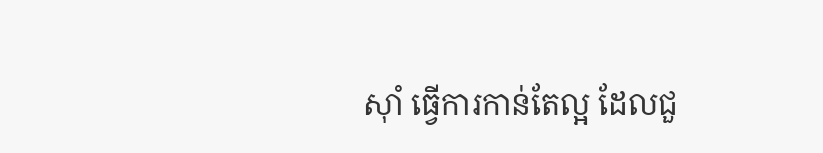ស៊ាំ ធ្វើការកាន់តែល្អ ដែលជួ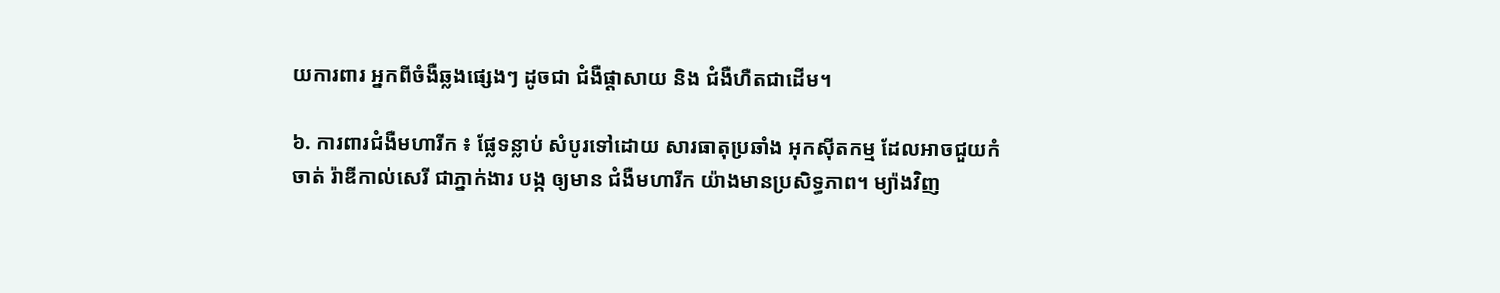យការពារ អ្នកពីចំងឺឆ្លងផ្សេងៗ ដូចជា ជំងឺផ្តាសាយ និង ជំងឺហឺតជាដើម។

៦. ការពារជំងឺមហារីក ៖ ផ្លែទន្លាប់ សំបូរទៅដោយ សារធាតុប្រឆាំង អុកស៊ីតកម្ម ដែលអាចជួយកំចាត់ រ៉ាឌីកាល់សេរី ជាភ្នាក់ងារ បង្ក ឲ្យមាន ជំងឺមហារីក យ៉ាងមានប្រសិទ្ធភាព។ ម្យ៉ាងវិញ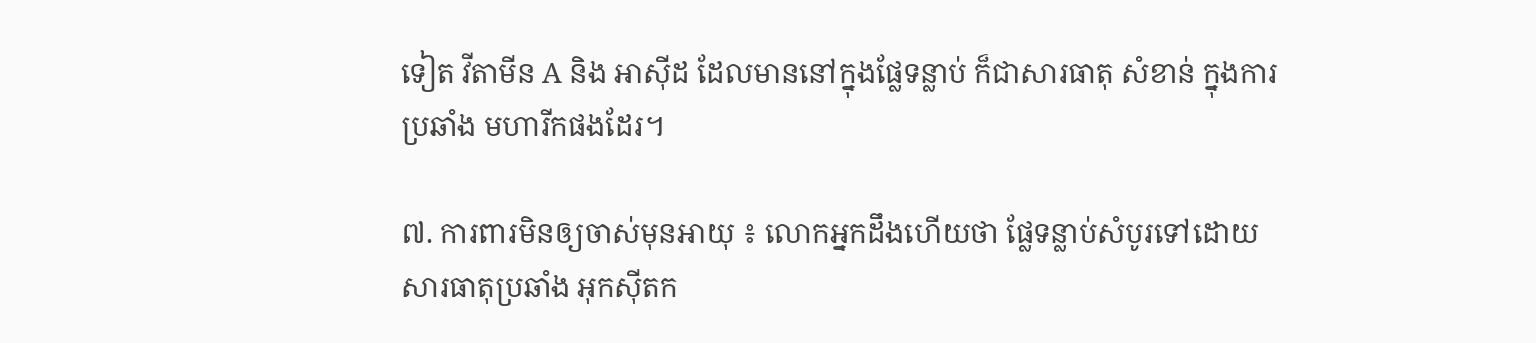ទៀត វីតាមីន A និង អាស៊ីដ ដែលមាននៅក្នុងផ្លែទន្លាប់ ក៏ជាសារធាតុ សំខាន់ ក្នុងការប្រឆាំង មហារីកផងដែរ។

៧. ការពារមិនឲ្យចាស់មុនអាយុ ៖ លោកអ្នកដឹងហើយថា ផ្លែទន្លាប់សំបូរទៅដោយ សារធាតុប្រឆាំង អុកស៊ីតក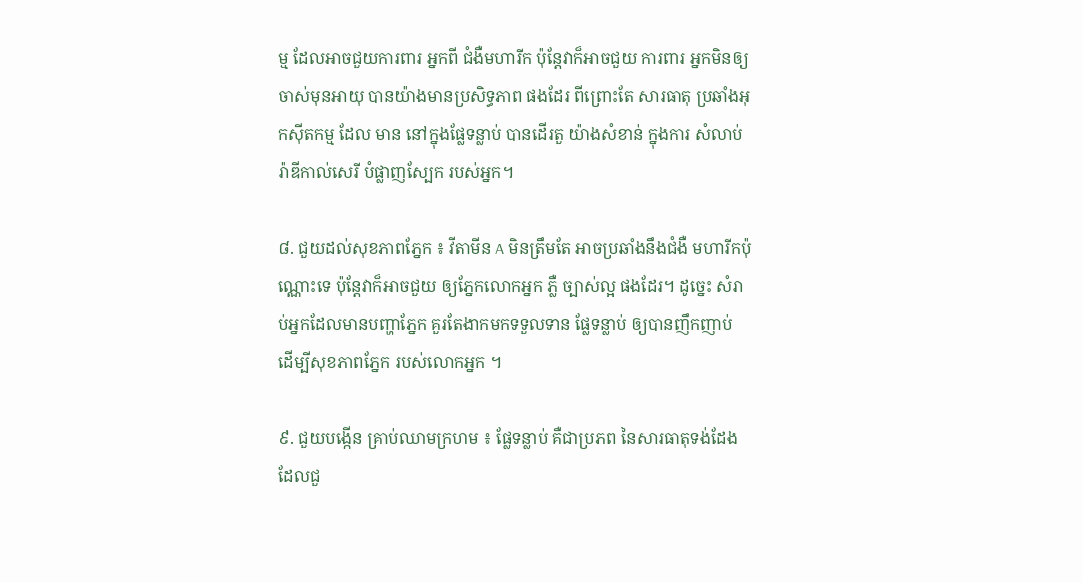ម្ម ដែលអាចជួយការពារ អ្នកពី ជំងឺមហារីក ប៉ុន្តែវាក៏អាចជួយ ការពារ អ្នកមិនឲ្យចាស់មុនអាយុ បានយ៉ាងមានប្រសិទ្ធភាព ផងដែរ ពីព្រោះតែ សារធាតុ ប្រឆាំងអុកស៊ីតកម្ម ដែល មាន នៅក្នុងផ្លែទន្លាប់ បានដើរតួ យ៉ាងសំខាន់ ក្នុងការ សំលាប់រ៉ាឌីកាល់សេរី បំផ្លាញស្បែក របស់អ្នក។

៨. ជួយដល់សុខភាពភ្នែក ៖ វីតាមីន A មិនត្រឹមតែ អាចប្រឆាំងនឹងជំងឺ មហារីកប៉ុណ្ណោះទេ ប៉ុន្តែវាក៏អាចជួយ ឲ្យភ្នែកលោកអ្នក ភ្លឺ ច្បាស់ល្អ ផងដែរ។ ដូច្នេះ សំរាប់អ្នកដែលមានបញ្ហាភ្នែក គួរតែងាកមកទទួលទាន ផ្លែទន្លាប់ ឲ្យបានញឹកញាប់ ដើម្បីសុខភាពភ្នែក របស់លោកអ្នក ។

៩. ជួយបង្កើន គ្រាប់ឈាមក្រហម ៖ ផ្លែទន្លាប់ គឺជាប្រភព នៃសារធាតុទង់ដែង ដែលជួ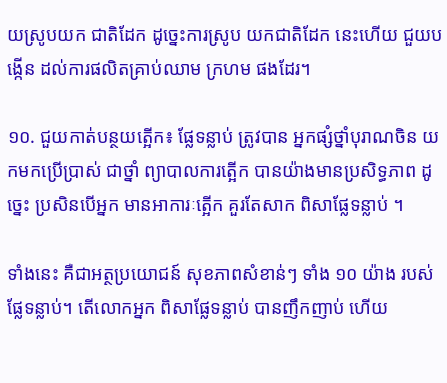យស្រូបយក ជាតិដែក ដូច្នេះការស្រូប យកជាតិដែក នេះហើយ ជួយបង្កើន ដល់ការផលិតគ្រាប់ឈាម ក្រហម ផងដែរ។

១០. ជួយកាត់បន្ថយត្អើក៖ ផ្លែទន្លាប់ ត្រូវបាន អ្នកផ្សំថ្នាំបុរាណចិន យកមកប្រើប្រាស់ ជាថ្នាំ ព្យាបាលការត្អើក បានយ៉ាងមានប្រសិទ្ធភាព ដូច្នេះ ប្រសិនបើអ្នក មានអាការៈត្អើក គួរតែសាក ពិសាផ្លែទន្លាប់ ។

ទាំងនេះ គឺជាអត្ថប្រយោជន៍ សុខភាពសំខាន់ៗ ទាំង ១០ យ៉ាង របស់ផ្លែទន្លាប់។ តើលោកអ្នក ពិសាផ្លែទន្លាប់ បានញឹកញាប់ ហើយ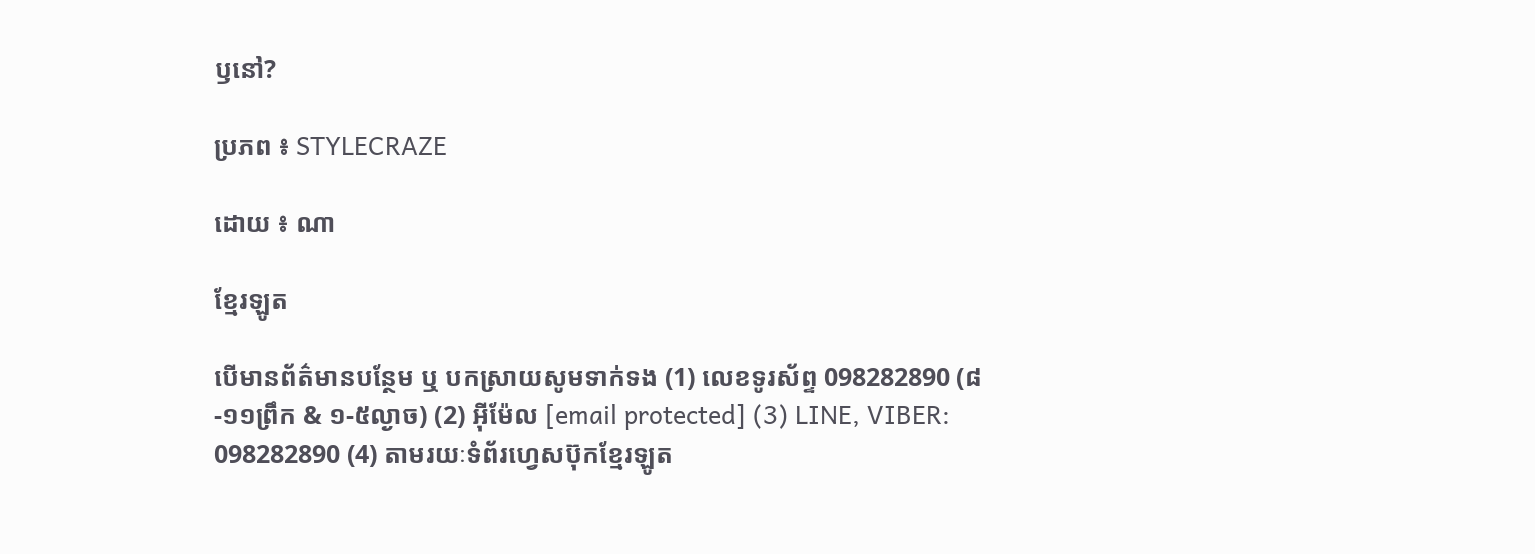ឫនៅ?

ប្រភព ៖ STYLECRAZE

ដោយ ៖ ណា

ខ្មែរឡូត

បើមានព័ត៌មានបន្ថែម ឬ បកស្រាយសូមទាក់ទង (1) លេខទូរស័ព្ទ 098282890 (៨-១១ព្រឹក & ១-៥ល្ងាច) (2) អ៊ីម៉ែល [email protected] (3) LINE, VIBER: 098282890 (4) តាមរយៈទំព័រហ្វេសប៊ុកខ្មែរឡូត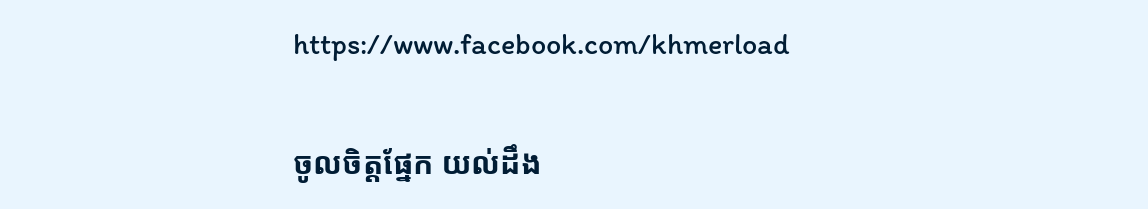https://www.facebook.com/khmerload

ចូលចិត្តផ្នែក យល់ដឹង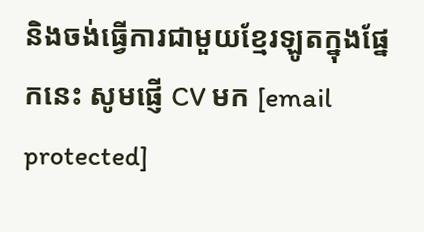និងចង់ធ្វើការជាមួយខ្មែរឡូតក្នុងផ្នែកនេះ សូមផ្ញើ CV មក [email protected]